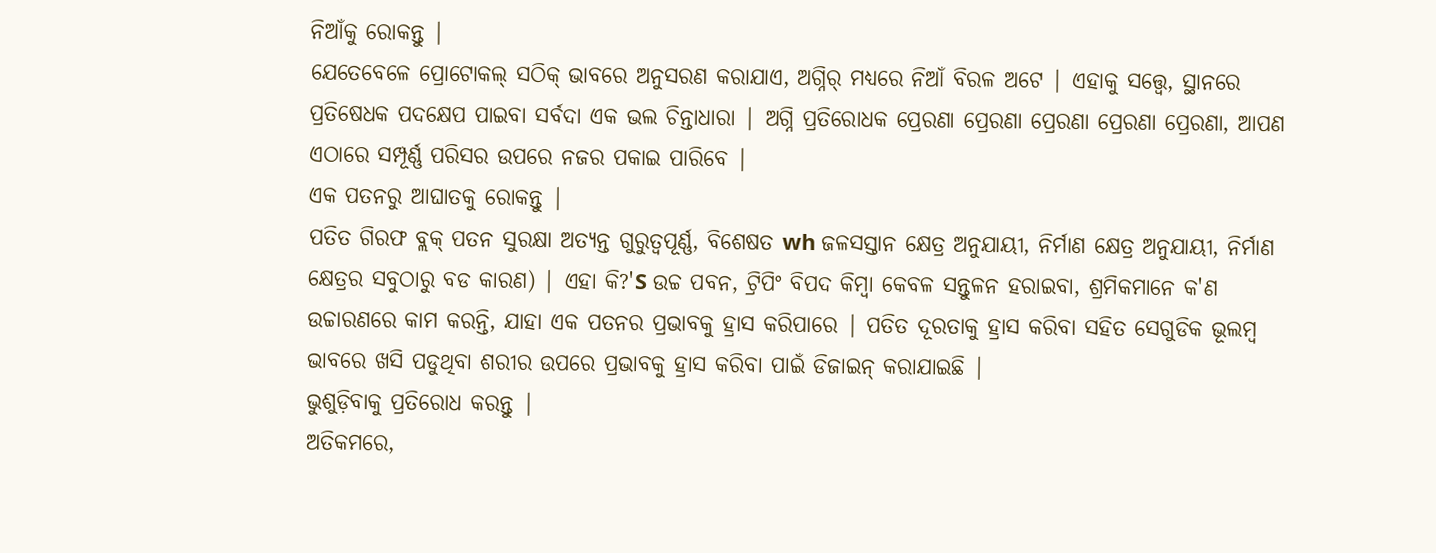ନିଆଁକୁ ରୋକନ୍ତୁ |
ଯେତେବେଳେ ପ୍ରୋଟୋକଲ୍ ସଠିକ୍ ଭାବରେ ଅନୁସରଣ କରାଯାଏ, ଅଗ୍ନିର୍ ମଧ୍ୟରେ ନିଆଁ ବିରଳ ଅଟେ | ଏହାକୁ ସତ୍ତ୍ୱେ, ସ୍ଥାନରେ ପ୍ରତିଷେଧକ ପଦକ୍ଷେପ ପାଇବା ସର୍ବଦା ଏକ ଭଲ ଚିନ୍ତାଧାରା | ଅଗ୍ନି ପ୍ରତିରୋଧକ ପ୍ରେରଣା ପ୍ରେରଣା ପ୍ରେରଣା ପ୍ରେରଣା ପ୍ରେରଣା, ଆପଣ ଏଠାରେ ସମ୍ପୂର୍ଣ୍ଣ ପରିସର ଉପରେ ନଜର ପକାଇ ପାରିବେ |
ଏକ ପତନରୁ ଆଘାତକୁ ରୋକନ୍ତୁ |
ପତିତ ଗିରଫ ବ୍ଲକ୍ ପତନ ସୁରକ୍ଷା ଅତ୍ୟନ୍ତ ଗୁରୁତ୍ୱପୂର୍ଣ୍ଣ, ବିଶେଷତ wh ଜଳସସ୍ତାନ କ୍ଷେତ୍ର ଅନୁଯାୟୀ, ନିର୍ମାଣ କ୍ଷେତ୍ର ଅନୁଯାୟୀ, ନିର୍ମାଣ କ୍ଷେତ୍ରର ସବୁଠାରୁ ବଡ କାରଣ) | ଏହା କି?'S ଉଚ୍ଚ ପବନ, ଟ୍ରିପିଂ ବିପଦ କିମ୍ବା କେବଳ ସନ୍ତୁଳନ ହରାଇବା, ଶ୍ରମିକମାନେ କ'ଣ ଉଚ୍ଚାରଣରେ କାମ କରନ୍ତି, ଯାହା ଏକ ପତନର ପ୍ରଭାବକୁ ହ୍ରାସ କରିପାରେ | ପତିତ ଦୂରତାକୁ ହ୍ରାସ କରିବା ସହିତ ସେଗୁଡିକ ଭୂଲମ୍ବ ଭାବରେ ଖସି ପଡୁଥିବା ଶରୀର ଉପରେ ପ୍ରଭାବକୁ ହ୍ରାସ କରିବା ପାଇଁ ଡିଜାଇନ୍ କରାଯାଇଛି |
ଭୁଶୁଡ଼ିବାକୁ ପ୍ରତିରୋଧ କରନ୍ତୁ |
ଅତିକମରେ,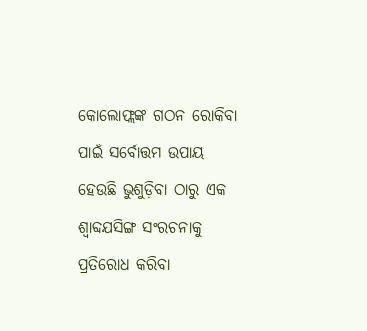କୋଲୋଫ୍ଲଙ୍କ ଗଠନ ରୋକିବା ପାଇଁ ସର୍ବୋତ୍ତମ ଉପାୟ ହେଉଛି ଭୁଶୁଡ଼ିବା ଠାରୁ ଏକ ଶ୍ୱାବ୍ଦଯସିଙ୍ଗ ସଂରଚନାକୁ ପ୍ରତିରୋଧ କରିବା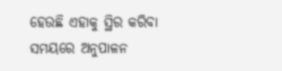ହେଉଛି ଏହାକୁ ସ୍ଥିର କରିବା ସମୟରେ ଅନୁପାଳନ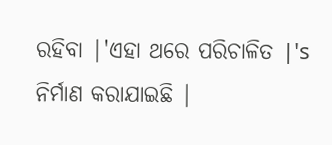ରହିବା |'ଏହା ଥରେ ପରିଚାଳିତ |'s ନିର୍ମାଣ କରାଯାଇଛି |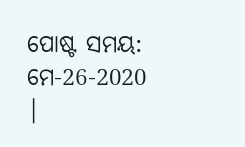ପୋଷ୍ଟ ସମୟ: ମେ-26-2020 |